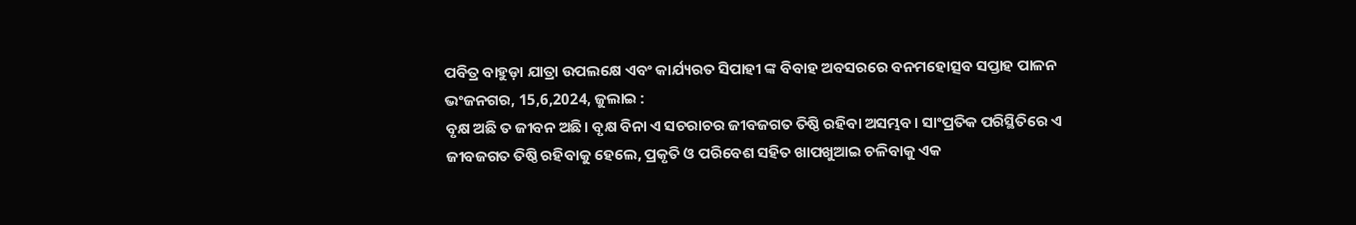ପବିତ୍ର ବାହୁଡ଼ା ଯାତ୍ରା ଉପଲକ୍ଷେ ଏବଂ କାର୍ଯ୍ୟରତ ସିପାହୀ ଙ୍କ ବିବାହ ଅବସରରେ ବନମହୋତ୍ସବ ସପ୍ତାହ ପାଳନ
ଭଂଜନଗର, 15,6,2024, ଜୁଲାଇ :
ବୃକ୍ଷ ଅଛି ତ ଜୀବନ ଅଛି। ବୃକ୍ଷ ବିନା ଏ ସଚରାଚର ଜୀବଜଗତ ତିଷ୍ଠି ରହିବା ଅସମ୍ଭବ। ସାଂପ୍ରତିକ ପରିସ୍ଥିତିରେ ଏ ଜୀବଜଗତ ତିଷ୍ଠି ରହିବାକୁ ହେଲେ, ପ୍ରକୃତି ଓ ପରିବେଶ ସହିତ ଖାପଖୁଆଇ ଚଳିବାକୁ ଏକ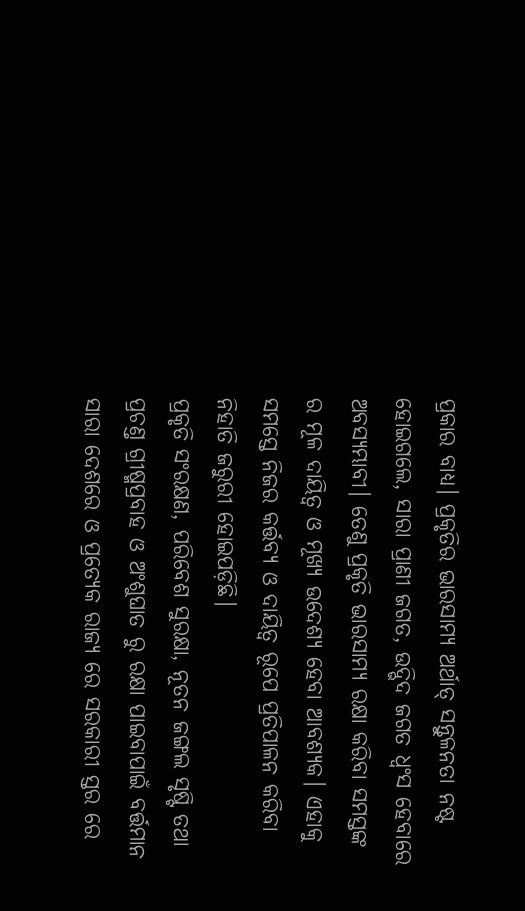ପ୍ରକାର ବାଧ୍ୟ। ପ୍ରକୃତିର ଭାରସାମ୍ୟ ଅର୍ଥାତ୍ ସନ୍ତୁଳନତା ନଷ୍ଟ ହୋଇଗଲେ, ସାରା ପ୍ରାଣୀ ଜଗତ, ଉଦ୍ଭିଦ ଜଗତ ଧ୍ଵଂସ ହେବାରେ ଅବସ୍ୟମ୍ଭାବୀ। ତେଣୁ ପ୍ରକୃତି ଭାରସାମ୍ୟ ରକ୍ଷା କରିବା ସମସ୍ତଙ୍କ ର ମୂଳ ଦାୟିତ୍ଵ ଓ ମୂଖ୍ୟ ଉଦେଶ୍ୟ ହେବା ଆବଶ୍ୟକ। ଏହାକୁ ସମସ୍ତେ ନିଜର କର୍ତ୍ତବ୍ୟ ଓ ଦାୟିତ୍ଵ ରୂପେ ପ୍ରତିପାଳନ କରିବା ନିହାତି ଜରୁରୀ ହୋଇପଡ଼ିଛି।
ପ୍ରକୃତି ସଂରକ୍ଷଣ, ପରିବେଶ ସୁରକ୍ଷା, ନୂତନ ଜଙ୍ଗଲ ସୃଷ୍ଟି ତଥା ପ୍ରଚଣ୍ତ ଗ୍ରୀଷ୍ମପ୍ରବାହ ଓ ଅଂଶୁଘାତ ରୁ ରକ୍ଷା ପାଇବାପାଇଁ ବର୍ତ୍ତମାନ ସାରା ଦେଶରେ ଓ ପ୍ରତ୍ୟେକ ରାଜ୍ୟ ରେ ସରକାରୀ ସ୍ତର ରେ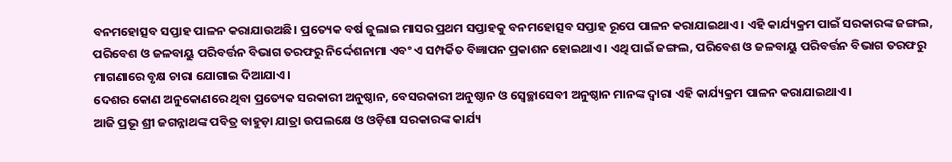ବନମହୋତ୍ସବ ସପ୍ତାହ ପାଳନ କରାଯାଉଅଛି। ପ୍ରତ୍ୟେକ ବର୍ଷ ଜୁଲାଇ ମାସର ପ୍ରଥମ ସପ୍ତାହକୁ ବନମହୋତ୍ସବ ସପ୍ତାହ ରୂପେ ପାଳନ କରାଯାଇଥାଏ। ଏହି କାର୍ଯ୍ୟକ୍ରମ ପାଇଁ ସରକାରଙ୍କ ଜଙ୍ଗଲ, ପରିବେଶ ଓ ଜଳବାୟୁ ପରିବର୍ତ୍ତନ ବିଭାଗ ତରଫରୁ ନିର୍ଦ୍ଦେଶନାମା ଏବଂ ଏ ସମ୍ପର୍କିତ ବିଜ୍ଞାପନ ପ୍ରକାଶନ ହୋଇଥାଏ। ଏଥି ପାଇଁ ଜଙ୍ଗଲ, ପରିବେଶ ଓ ଜଳବାୟୁ ପରିବର୍ତ୍ତନ ବିଭାଗ ତରଫରୁ ମାଗଣାରେ ବୃକ୍ଷ ଚାରା ଯୋଗାଇ ଦିଆଯାଏ।
ଦେଶର କୋଣ ଅନୁକୋଣରେ ଥିବା ପ୍ରତ୍ୟେକ ସରକାରୀ ଅନୁଷ୍ଠାନ, ବେସରକାରୀ ଅନୁଷ୍ଠାନ ଓ ସ୍ଵେଚ୍ଛାସେବୀ ଅନୁଷ୍ଠାନ ମାନଙ୍କ ଦ୍ବାରା ଏହି କାର୍ଯ୍ୟକ୍ରମ ପାଳନ କରାଯାଇଥାଏ।
ଆଜି ପ୍ରଭୂ ଶ୍ରୀ ଜଗନ୍ନାଥଙ୍କ ପବିତ୍ର ବାହୁଡ଼ା ଯାତ୍ରା ଉପଲକ୍ଷେ ଓ ଓଡ଼ିଶା ସରକାରଙ୍କ କାର୍ଯ୍ୟ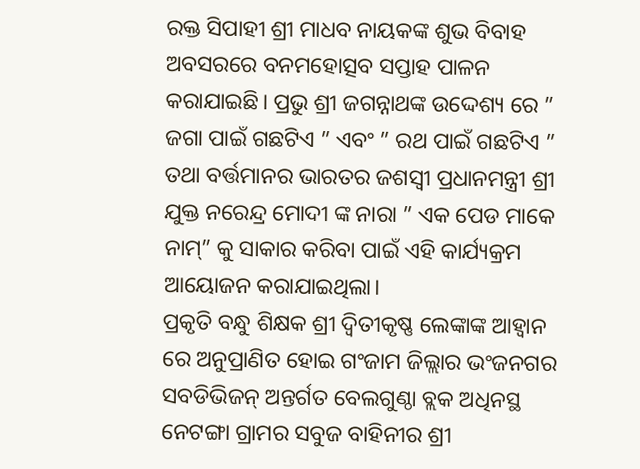ରକ୍ତ ସିପାହୀ ଶ୍ରୀ ମାଧବ ନାୟକଙ୍କ ଶୁଭ ବିବାହ ଅବସରରେ ବନମହୋତ୍ସବ ସପ୍ତାହ ପାଳନ କରାଯାଇଛି। ପ୍ରଭୁ ଶ୍ରୀ ଜଗନ୍ନାଥଙ୍କ ଉଦ୍ଦେଶ୍ୟ ରେ ” ଜଗା ପାଇଁ ଗଛଟିଏ ” ଏବଂ ” ରଥ ପାଇଁ ଗଛଟିଏ ” ତଥା ବର୍ତ୍ତମାନର ଭାରତର ଜଶସ୍ଵୀ ପ୍ରଧାନମନ୍ତ୍ରୀ ଶ୍ରୀ ଯୁକ୍ତ ନରେନ୍ଦ୍ର ମୋଦୀ ଙ୍କ ନାରା ” ଏକ ପେଡ ମାକେ ନାମ୍” କୁ ସାକାର କରିବା ପାଇଁ ଏହି କାର୍ଯ୍ୟକ୍ରମ ଆୟୋଜନ କରାଯାଇଥିଲା।
ପ୍ରକୃତି ବନ୍ଧୁ ଶିକ୍ଷକ ଶ୍ରୀ ଦ୍ଵିତୀକୃଷ୍ଣ ଲେଙ୍କାଙ୍କ ଆହ୍ଵାନ ରେ ଅନୁପ୍ରାଣିତ ହୋଇ ଗଂଜାମ ଜିଲ୍ଲାର ଭଂଜନଗର ସବଡିଭିଜନ୍ ଅନ୍ତର୍ଗତ ବେଲଗୁଣ୍ଠା ବ୍ଲକ ଅଧିନସ୍ଥ
ନେଟଙ୍ଗା ଗ୍ରାମର ସବୁଜ ବାହିନୀର ଶ୍ରୀ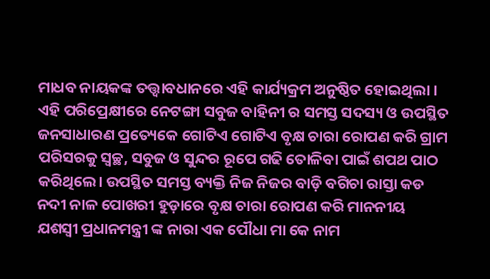ମାଧବ ନାୟକଙ୍କ ତତ୍ତ୍ଵାବଧାନରେ ଏହି କାର୍ଯ୍ୟକ୍ରମ ଅନୁଷ୍ଠିତ ହୋଇଥିଲା । ଏହି ପରିପ୍ରେକ୍ଷୀରେ ନେଟଙ୍ଗା ସବୁଜ ବାହିନୀ ର ସମସ୍ତ ସଦସ୍ୟ ଓ ଉପସ୍ଥିତ ଜନସାଧାରଣ ପ୍ରତ୍ୟେକେ ଗୋଟିଏ ଗୋଟିଏ ବୃକ୍ଷ ଚାରା ରୋପଣ କରି ଗ୍ରାମ ପରିସରକୁ ସ୍ଵଚ୍ଛ, ସବୁଜ ଓ ସୁନ୍ଦର ରୂପେ ଗଢି ତୋଳିବା ପାଇଁ ଶପଥ ପାଠ କରିଥିଲେ। ଉପସ୍ଥିତ ସମସ୍ତ ବ୍ୟକ୍ତି ନିଜ ନିଜର ବାଡ଼ି ବଗିଚା ରାସ୍ତା କଡ ନଦୀ ନାଳ ପୋଖରୀ ହୁଡ଼ାରେ ବୃକ୍ଷ ଚାରା ରୋପଣ କରି ମାନନୀୟ ଯଶସ୍ଵୀ ପ୍ରଧାନମନ୍ତ୍ରୀ ଙ୍କ ନାରା ଏକ ପୌଧା ମା କେ ନାମ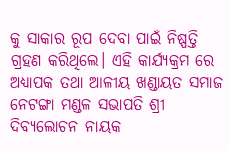କୁ ସାକାର ରୂପ ଦେବା ପାଇଁ ନିଷ୍ପତ୍ତି ଗ୍ରହଣ କରିଥିଲେ। ଏହି କାର୍ଯ୍ୟକ୍ରମ ରେ ଅଧ୍ୟାପକ ତଥା ଆଳୀୟ ଖଣ୍ଡାୟତ ସମାଜ ନେଟଙ୍ଗା ମଣ୍ଡଳ ସଭାପତି ଶ୍ରୀ ଦିବ୍ୟଲୋଚନ ନାୟକ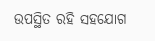ଉପସ୍ଥିତ ରହି ସହଯୋଗ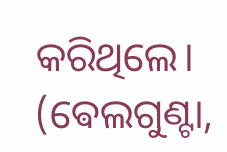କରିଥିଲେ।
(ଵେଲଗୁଣ୍ଟା,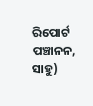ରିପୋର୍ଟ ପଞ୍ଚାନନ, ସାହୁ)